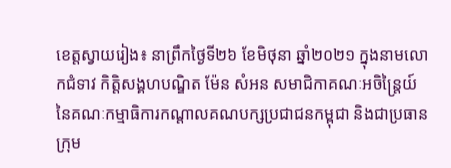ខេត្តស្វាយរៀង៖ នាព្រឹកថ្ងៃទី២៦ ខែមិថុនា ឆ្នាំ២០២១ ក្នុងនាមលោកជំទាវ កិត្តិសង្គហបណ្ឌិត ម៉ែន សំអន សមាជិកាគណៈអចិន្រ្តៃយ៍ នៃគណៈកម្មាធិការកណ្តាលគណបក្សប្រជាជនកម្ពុជា និងជាប្រធានក្រុម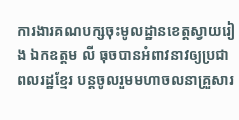ការងារគណបក្សចុះមូលដ្ឋានខេត្តស្វាយរៀង ឯកឧត្តម លី ធុចបានអំពាវនាវឲ្យប្រជាពលរដ្ឋខ្មែរ បន្តចូលរួមមហាចលនាគ្រួសារ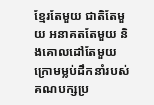ខ្មែរតែមួយ ជាតិតែមួយ អនាគតតែមួយ និងគោលដៅតែមួយ ក្រោមម្លប់ដឹកនាំរបស់គណបក្សប្រ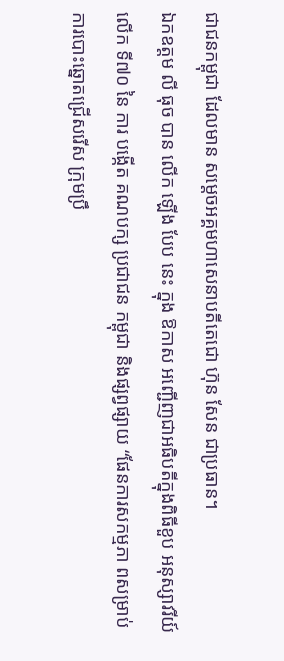ជាជនកម្ពុជា ដែលមាន សម្តេចអគ្គមហាសេនាបតីតេជោ ហ៊ុន សែន ជាប្រធាន។
ឯកឧត្តម លី ធុច បាន លើក ឡើង បែប នេះ ក្នុង ឱកាស អញ្ជើញជាអធិបតីក្នុងពិធីខួប អនុស្សាវរីយ៍ លើក ទី៧០ នៃ ការ បង្កើត គណបក្ស ប្រជាជន កម្ពុជា និងផ្សព្វផ្សាយ “ផែនការសកម្មភា ពសម្រាប់ការបោះឆ្នោតជ្រើសរើស ក្រុមប្រឹ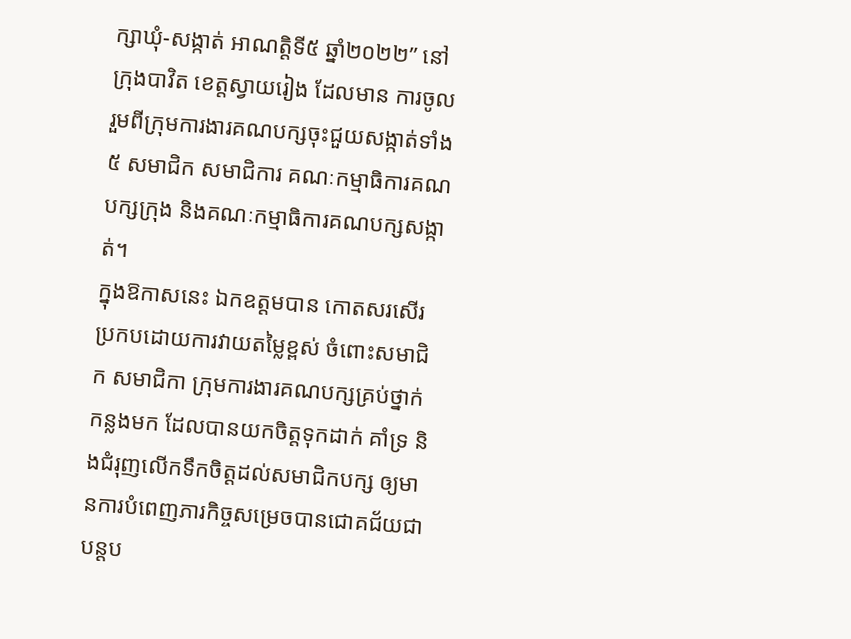ក្សាឃុំ-សង្កាត់ អាណត្តិទី៥ ឆ្នាំ២០២២” នៅក្រុងបាវិត ខេត្តស្វាយរៀង ដែលមាន ការចូលរួមពីក្រុមការងារគណបក្សចុះជួយសង្កាត់ទាំង៥ សមាជិក សមាជិការ គណៈកម្មាធិការគណបក្សក្រុង និងគណៈកម្មាធិការគណបក្សសង្កាត់។
ក្នុងឱកាសនេះ ឯកឧត្តមបាន កោតសរសើរប្រកបដោយការវាយតម្លៃខ្ពស់ ចំពោះសមាជិក សមាជិកា ក្រុមការងារគណបក្សគ្រប់ថ្នាក់ កន្លងមក ដែលបានយកចិត្តទុកដាក់ គាំទ្រ និងជំរុញលើកទឹកចិត្តដល់សមាជិកបក្ស ឲ្យមានការបំពេញភារកិច្ចសម្រេចបានជោគជ័យជាបន្តប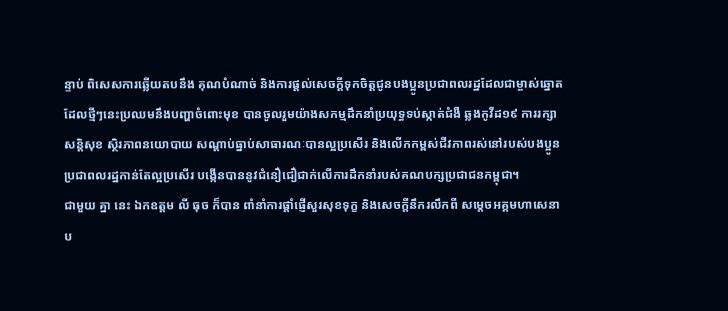ន្ទាប់ ពិសេសការឆ្លើយតបនឹង គុណបំណាច់ និងការផ្តល់សេចក្តីទុកចិត្តជូនបងប្អូនប្រជាពលរដ្ឋដែលជាម្ចាស់ឆ្នោត ដែលថ្មីៗនេះប្រឈមនឹងបញ្ហាចំពោះមុខ បានចូលរួមយ៉ាងសកម្មដឹកនាំប្រយុទ្ធទប់ស្កាត់ជំងឺ ឆ្លងកូវីដ១៩ ការរក្សាសន្តិសុខ ស្ថិរភាពនយោបាយ សណ្តាប់ធ្នាប់សាធារណៈបានល្អប្រសើរ និងលើកកម្ពស់ជីវភាពរស់នៅរបស់បងប្អូនប្រជាពលរដ្ឋកាន់តែល្អប្រសើរ បង្កើនបាននូវជំនឿជឿជាក់លើការដឹកនាំរបស់គណបក្សប្រជាជនកម្ពុជា។
ជាមួយ គ្នា នេះ ឯកឧត្តម លី ធុច ក៏បាន ពាំនាំការផ្តាំផ្ញើសួរសុខទុក្ខ និងសេចក្តីនឹករលឹកពី សម្តេចអគ្គមហាសេនាប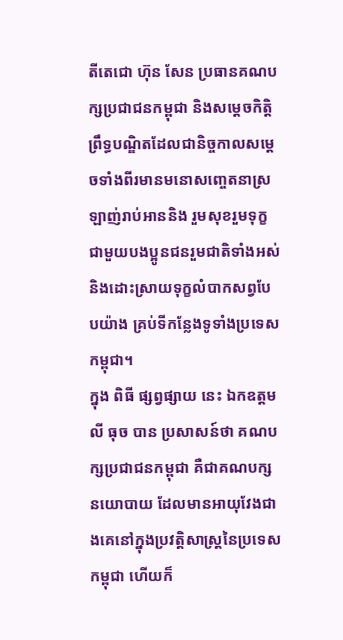តីតេជោ ហ៊ុន សែន ប្រធានគណបក្សប្រជាជនកម្ពុជា និងសម្តេចកិត្តិព្រឹទ្ធបណ្ឌិតដែលជានិច្ចកាលសម្តេចទាំងពីរមានមនោសញ្ចេតនាស្រឡាញ់រាប់អាននិង រួមសុខរួមទុក្ខជាមួយបងប្អូនជនរួមជាតិទាំងអស់ និងដោះស្រាយទុក្ខលំបាកសព្វបែបយ៉ាង គ្រប់ទីកន្លែងទូទាំងប្រទេសកម្ពុជា។
ក្នុង ពិធី ផ្សព្វផ្សាយ នេះ ឯកឧត្តម លី ធុច បាន ប្រសាសន៍ថា គណបក្សប្រជាជនកម្ពុជា គឺជាគណបក្សនយោបាយ ដែលមានអាយុវែងជាងគេនៅក្នុងប្រវត្តិសាស្រ្តនៃប្រទេសកម្ពុជា ហើយក៏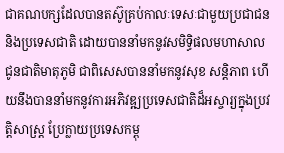ជាគណបក្សដែលបានតស៊ូគ្រប់កាលៈទេសៈជាមួយប្រជាជន និងប្រទេសជាតិ ដោយបាននាំមកនូវសមិទ្ធិផលមហាសាលជូនជាតិមាតុភូមិ ជាពិសេសបាននាំមកនូវសុខ សន្តិភាព ហើយនឹងបាននាំមកនូវការអភិវឌ្ឍប្រទេសជាតិដ៏អស្ចារ្យក្នុងប្រវត្តិសាស្រ្ត ប្រែក្លាយប្រទេសកម្ពុ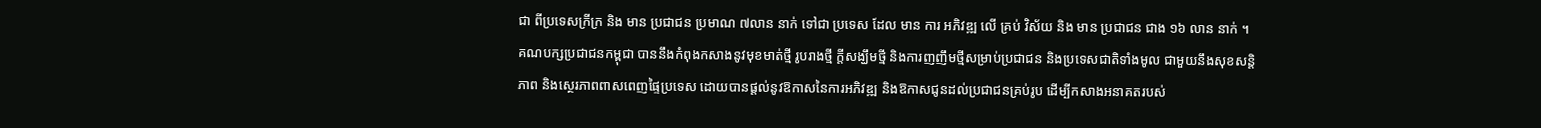ជា ពីប្រទេសក្រីក្រ និង មាន ប្រជាជន ប្រមាណ ៧លាន នាក់ ទៅជា ប្រទេស ដែល មាន ការ អភិវឌ្ឍ លេី គ្រប់ វិស័យ និង មាន ប្រជាជន ជាង ១៦ លាន នាក់ ។
គណបក្សប្រជាជនកម្ពុជា បាននឹងកំពុងកសាងនូវមុខមាត់ថ្មី រូបរាងថ្មី ក្តីសង្ឃឹមថ្មី និងការញញឹមថ្មីសម្រាប់ប្រជាជន និងប្រទេសជាតិទាំងមូល ជាមួយនឹងសុខសន្តិភាព និងសេ្ថរភាពពាសពេញផ្ទៃប្រទេស ដោយបានផ្តល់នូវឱកាសនៃការអភិវឌ្ឍ និងឱកាសជូនដល់ប្រជាជនគ្រប់រូប ដើម្បីកសាងអនាគតរបស់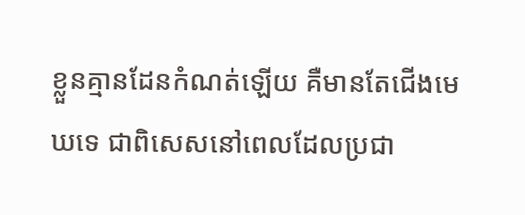ខ្លួនគ្មានដែនកំណត់ឡើយ គឺមានតែជើងមេឃទេ ជាពិសេសនៅពេលដែលប្រជា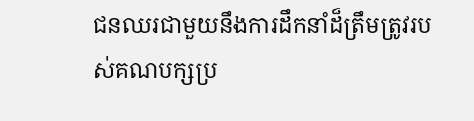ជនឈរជាមួយនឹងការដឹកនាំដ៏ត្រឹមត្រូវរបស់គណបក្សប្រ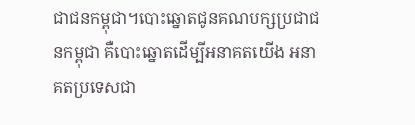ជាជនកម្ពុជា។បោះឆ្នោតជូនគណបក្សប្រជាជនកម្ពុជា គឺបោះឆ្នោតដើម្បីអនាគតយើង អនាគតប្រទេសជា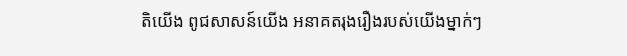តិយើង ពូជសាសន៍យើង អនាគតរុងរឿងរបស់យើងម្នាក់ៗ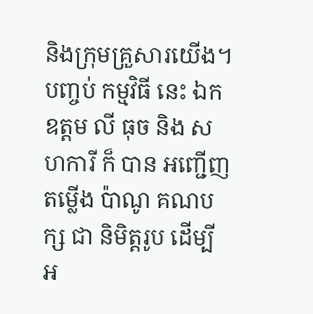និងក្រុមគ្រួសារយើង។
បញ្ចប់ កម្មវិធី នេះ ឯកឧត្តម លី ធុច និង សហការី ក៏ បាន អញ្ជើញ តម្លើង ប៉ាណូ គណបក្ស ជា និមិត្តរូប ដេីម្បី អ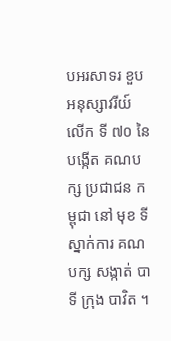បអរសាទរ ខួប អនុស្សាវរីយ៍ លើក ទី ៧០ នៃ បង្កើត គណបក្ស ប្រជាជន កម្ពុជា នៅ មុខ ទីស្នាក់ការ គណបក្ស សង្កាត់ បាទី ក្រុង បាវិត ។